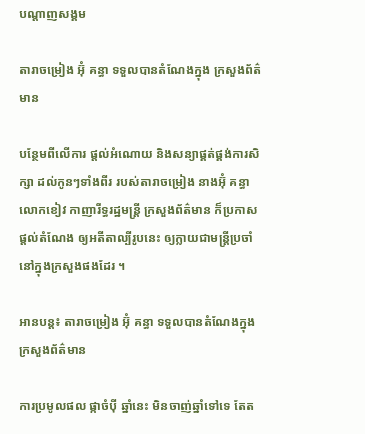បណ្តាញសង្គម

តារាចម្រៀង អ៊ុំ គន្ធា ទទួលបានតំណែងក្នុង ក្រសួងព័ត៌មាន

បន្ថែមពីលើការ ផ្ដល់អំណោយ និងសន្យាផ្គត់ផ្គង់ការសិក្សា ដល់កូនៗទាំងពីរ របស់តារាចម្រៀង នាងអ៊ុំ គន្ធា លោកខៀវ កាញារីទ្ធរដ្ឋមន្ត្រី ក្រសួងព័ត៌មាន ក៏ប្រកាសផ្ដល់តំណែង ឲ្យអតីតាល្បីរូបនេះ ឲ្យក្លាយជាមន្ត្រីប្រចាំ នៅក្នុងក្រសួងផងដែរ ។

អានបន្ត៖ តារាចម្រៀង អ៊ុំ គន្ធា ទទួលបានតំណែងក្នុង ក្រសួងព័ត៌មាន

ការប្រមូលផល ផ្កាចំប៉ី ឆ្នាំនេះ មិនចាញ់ឆ្នាំទៅទេ តែត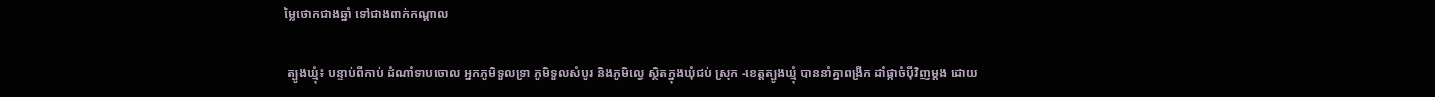ម្លៃថោកជាងឆ្នាំ ទៅជាងពាក់កណ្តាល

 ត្បូងឃ្មុំ៖ បន្ទាប់ពីកាប់ ដំណាំទាបចោល អ្នកភូមិទួលទ្រា ភូមិទួលសំបូរ និងភូមិល្វេ ស្ថិតក្នុងឃុំជប់ ស្រុក -ខេត្តត្បូងឃ្មុំ បាននាំគ្នាពង្រីក ដាំផ្កាចំប៉ីវិញម្តង ដោយ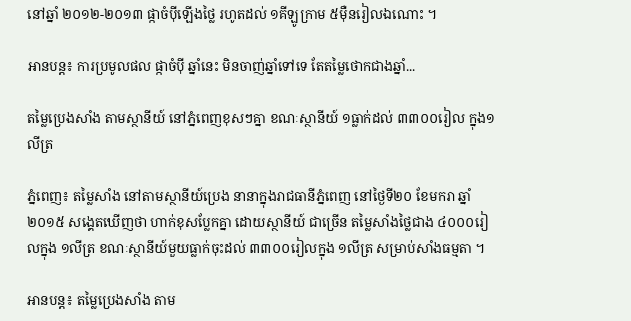នៅឆ្នាំ ២០១២-២០១៣ ផ្កាចំប៉ីឡើងថ្លៃ រហូតដល់ ១គីឡូក្រាម ៥ម៉ឺនរៀលឯណោះ ។

អានបន្ត៖ ការប្រមូលផល ផ្កាចំប៉ី ឆ្នាំនេះ មិនចាញ់ឆ្នាំទៅទេ តែតម្លៃថោកជាងឆ្នាំ...

តម្លៃប្រេងសាំង តាមស្ថានីយ៍ នៅភ្នំពេញខុសៗគ្នា ខណៈស្ថានីយ៍ ១ធ្លាក់ដល់ ៣៣០០រៀល ក្នុង១លីត្រ

ភ្នំពេញ៖ តម្លៃសាំង នៅតាមស្ថានីយ៍ប្រេង នានាក្នុងរាជធានីភ្នំពេញ នៅថ្ងៃទី២០ ខែមករា ឆ្នាំ២០១៥ សង្គេតឃើញថា ហាក់ខុសប្លែកគ្នា ដោយស្ថានីយ៍ ជាច្រើន តម្លៃសាំងថ្លៃជាង ៤០០០រៀលក្នុង ១លីត្រ ខណៈស្ថានីយ៍មួយធ្លាក់ចុះដល់ ៣៣០០រៀលក្នុង ១លីត្រ សម្រាប់សាំងធម្មតា ។

អានបន្ត៖ តម្លៃប្រេងសាំង តាម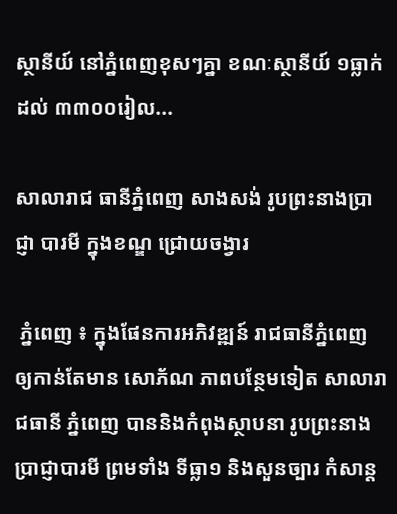ស្ថានីយ៍ នៅភ្នំពេញខុសៗគ្នា ខណៈស្ថានីយ៍ ១ធ្លាក់ដល់ ៣៣០០រៀល...

សាលារាជ ធានីភ្នំពេញ សាងសង់ រូបព្រះនាងប្រាជ្ញា បារមី ក្នុងខណ្ឌ ជ្រោយចង្វារ

 ភ្នំពេញ ៖ ក្នុងផែនការអភិវឌ្ឍន៍ រាជធានីភ្នំពេញ ឲ្យកាន់តែមាន សោភ័ណ ភាពបន្ថែមទៀត សាលារាជធានី ភ្នំពេញ បាននិងកំពុងស្ថាបនា រូបព្រះនាងប្រាជ្ញាបារមី ព្រមទាំង ទីធ្លា១ និងសួនច្បារ កំសាន្ត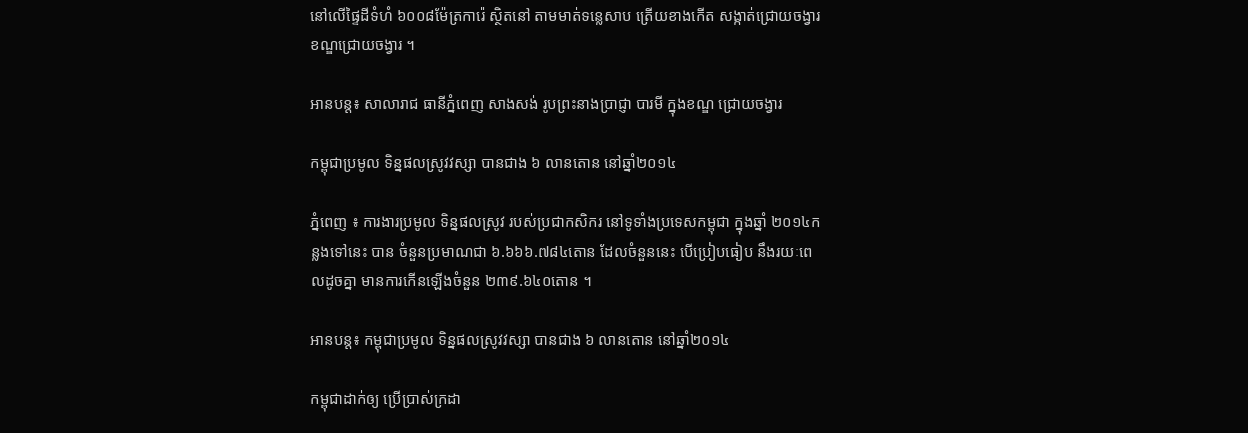នៅលើផ្ទៃដីទំហំ ៦០០៨ម៉ែត្រការ៉េ ស្ថិតនៅ តាមមាត់ទន្លេសាប ត្រើយខាងកើត សង្កាត់ជ្រោយចង្វារ ខណ្ឌជ្រោយចង្វារ ។

អានបន្ត៖ សាលារាជ ធានីភ្នំពេញ សាងសង់ រូបព្រះនាងប្រាជ្ញា បារមី ក្នុងខណ្ឌ ជ្រោយចង្វារ

កម្ពុជាប្រមូល ទិន្នផលស្រូវវស្សា បានជាង ៦ លានតោន នៅឆ្នាំ២០១៤

ភ្នំពេញ ៖ ការងារប្រមូល ទិន្នផលស្រូវ របស់ប្រជាកសិករ នៅទូទាំងប្រទេសកម្ពុជា ក្នុងឆ្នាំ ២០១៤កន្លងទៅនេះ បាន ចំនួនប្រមាណជា ៦.៦៦៦.៧៨៤តោន ដែលចំនួននេះ បើប្រៀបធៀប នឹងរយៈពេលដូចគ្នា មានការកើនឡើងចំនួន ២៣៩.៦៤០តោន ។

អានបន្ត៖ កម្ពុជាប្រមូល ទិន្នផលស្រូវវស្សា បានជាង ៦ លានតោន នៅឆ្នាំ២០១៤

កម្ពុជាដាក់ឲ្យ ប្រើប្រាស់ក្រដា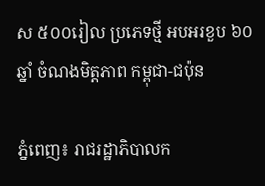ស ៥០០រៀល ប្រភេទថ្មី អបអរខួប ៦០ឆ្នាំ ចំណងមិត្តភាព កម្ពុជា-ជប៉ុន

ភ្នំពេញ៖ រាជរដ្ឋាភិបាលក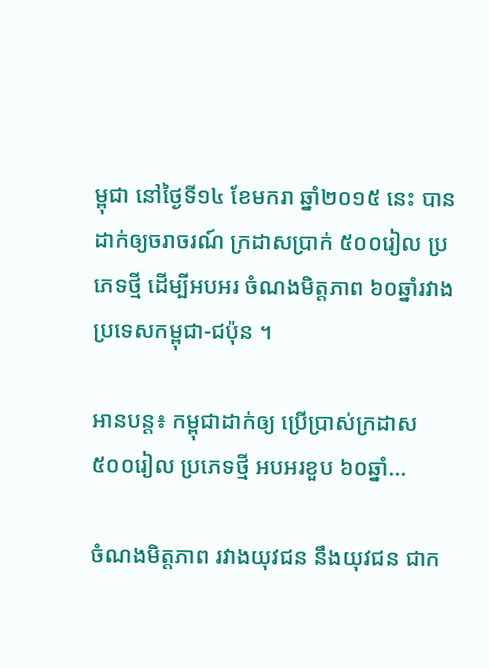ម្ពុជា នៅថ្ងៃទី១៤ ខែមករា ឆ្នាំ២០១៥ នេះ បានដាក់ឲ្យចរាចរណ៍ ក្រដាសប្រាក់ ៥០០រៀល ប្រភេទថ្មី ដើម្បីអបអរ ចំណងមិត្តភាព ៦០ឆ្នាំរវាង ប្រទេសកម្ពុជា-ជប៉ុន ។

អានបន្ត៖ កម្ពុជាដាក់ឲ្យ ប្រើប្រាស់ក្រដាស ៥០០រៀល ប្រភេទថ្មី អបអរខួប ៦០ឆ្នាំ...

ចំណងមិត្តភាព រវាងយុវជន នឹងយុវជន ជាក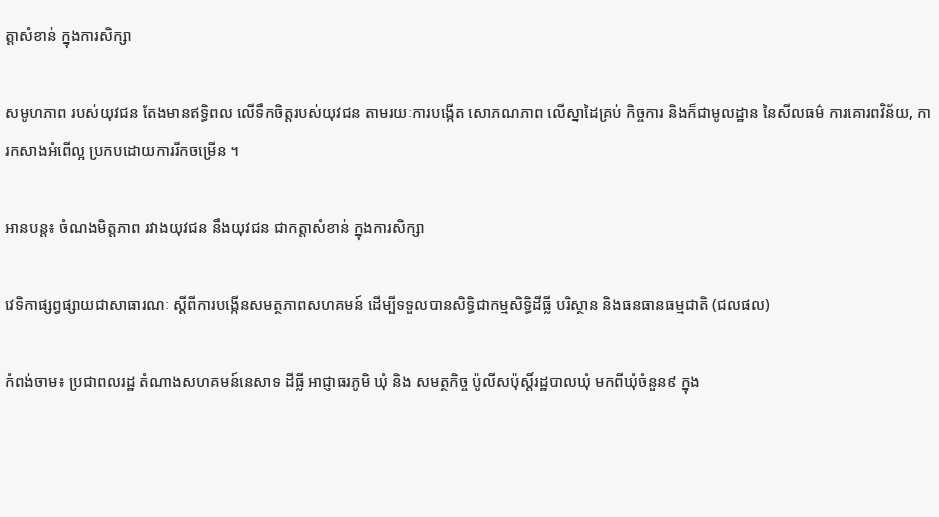ត្តាសំខាន់ ក្នុងការសិក្សា

សមូហភាព របស់យុវជន តែងមានឥទ្ធិពល លើទឹកចិត្តរបស់យុវជន តាមរយៈការបង្កើត សោភណភាព លើស្នាដៃគ្រប់ កិច្ចការ និងក៏ជាមូលដ្ឋាន នៃសីលធម៌ ការគោរពវិន័យ, ការកសាងអំពើល្អ ប្រកបដោយការរីកចម្រើន ។

អានបន្ត៖ ចំណងមិត្តភាព រវាងយុវជន នឹងយុវជន ជាកត្តាសំខាន់ ក្នុងការសិក្សា

វេទិកាផ្សព្វផ្សាយជាសាធារណៈ ស្តីពីការបង្កើនសមត្ថភាពសហគមន៍ ដើម្បីទទួលបានសិទ្ធិជាកម្មសិទ្ធិដីធ្លី បរិស្ថាន និងធនធានធម្មជាតិ (ជលផល)

កំពង់ចាម៖ ប្រជាពលរដ្ឋ តំណាងសហគមន៍នេសាទ ដីធ្លី អាជ្ញាធរភូមិ ឃុំ និង សមត្ថកិច្ច ប៉ូលីសប៉ុស្តិ៍រដ្ឋបាលឃុំ មកពីឃុំចំនួន៩ ក្នុង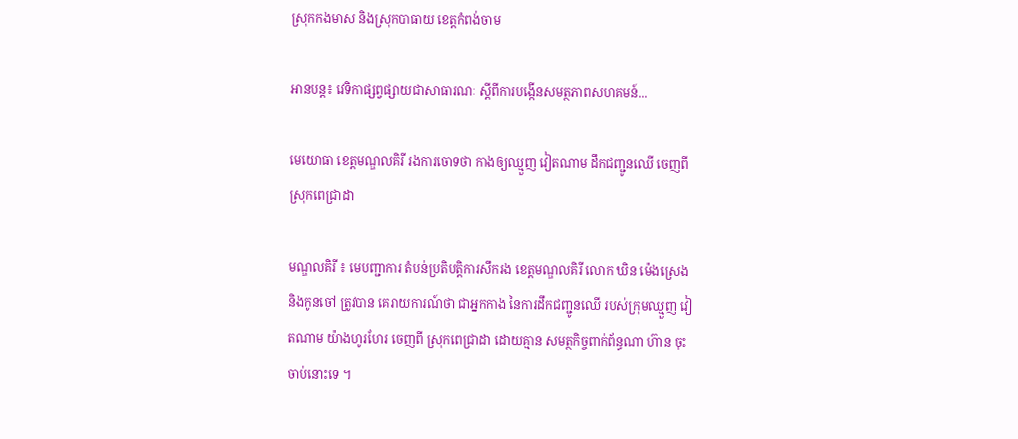ស្រុកកងមាស និងស្រុកបាធាយ ខេត្តកំពង់ចាម

អានបន្ត៖ វេទិកាផ្សព្វផ្សាយជាសាធារណៈ ស្តីពីការបង្កើនសមត្ថភាពសហគមន៍...

មេយោធា ខេត្តមណ្ឌលគិរី រងការចោទថា កាងឲ្យឈ្មួញ វៀតណាម ដឹកជញ្ជូនឈើ ចេញពី ស្រុកពេជ្រាដា

មណ្ឌលគិរី ៖ មេបញ្ជាការ តំបន់ប្រតិបត្តិការសឹករង ខេត្តមណ្ឌលគិរី លោក ឃិន ម៉េងស្រេង និងកូនចៅ ត្រូវបាន គេរាយការណ៍ថា ជាអ្នកកាង នៃការដឹកជញ្ជូនឈើ របស់ក្រុមឈ្មួញ វៀតណាម យ៉ាងហូរហែរ ចេញពី ស្រុកពេជ្រាដា ដោយគ្មាន សមត្ថកិច្ចពាក់ព័ន្ធណា ហ៊ាន ចុះចាប់នោះទេ ។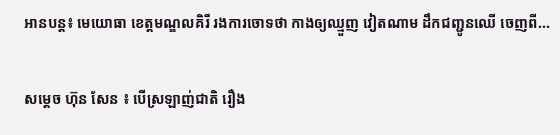អានបន្ត៖ មេយោធា ខេត្តមណ្ឌលគិរី រងការចោទថា កាងឲ្យឈ្មួញ វៀតណាម ដឹកជញ្ជូនឈើ ចេញពី...

សម្ដេច ហ៊ុន សែន ៖ បើស្រឡាញ់ជាតិ រឿង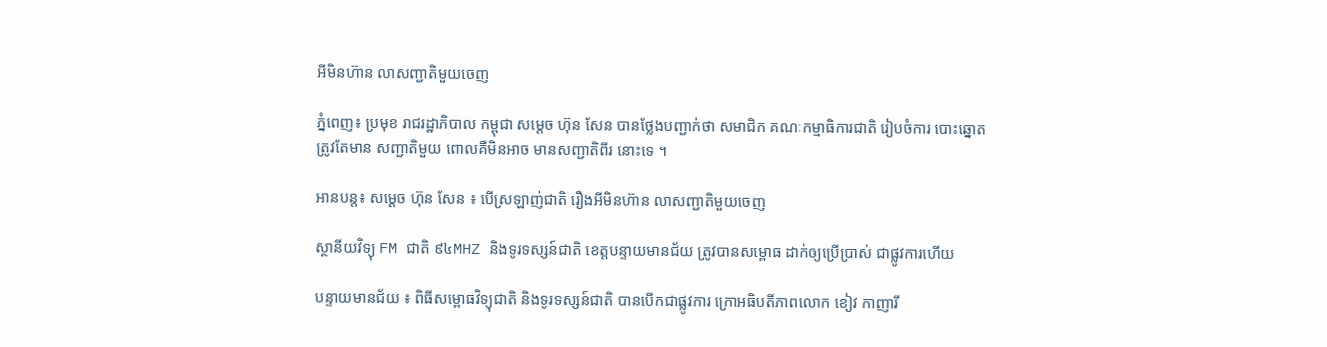អីមិនហ៊ាន លាសញ្ជាតិមួយចេញ

ភ្នំពេញ៖ ប្រមុខ រាជរដ្ឋាភិបាល កម្ពុជា សម្ដេច ហ៊ុន សែន បានថ្លែងបញ្ជាក់ថា សមាជិក គណៈកម្មាធិការជាតិ រៀបចំការ បោះឆ្នោត ត្រូវតែមាន សញ្ជាតិមួយ ពោលគឺមិនអាច មានសញ្ជាតិពីរ នោះទេ ។

អានបន្ត៖ សម្ដេច ហ៊ុន សែន ៖ បើស្រឡាញ់ជាតិ រឿងអីមិនហ៊ាន លាសញ្ជាតិមួយចេញ

ស្ថានីយវិទ្យុ FM ជាតិ ៩៤MHZ និងទូរទស្សន៍ជាតិ ខេត្តបន្ទាយមានជ័យ ត្រូវបានសម្ពោធ ដាក់ឲ្យប្រើប្រាស់ ជាផ្លូវការហើយ

បន្ទាយមានជ័យ ៖ ពិធីសម្ពោធវិទ្យុជាតិ និងទូរទស្សន៍ជាតិ បានបើកជាផ្លូវការ ក្រោអធិបតីភាពលោក ខៀវ កាញារី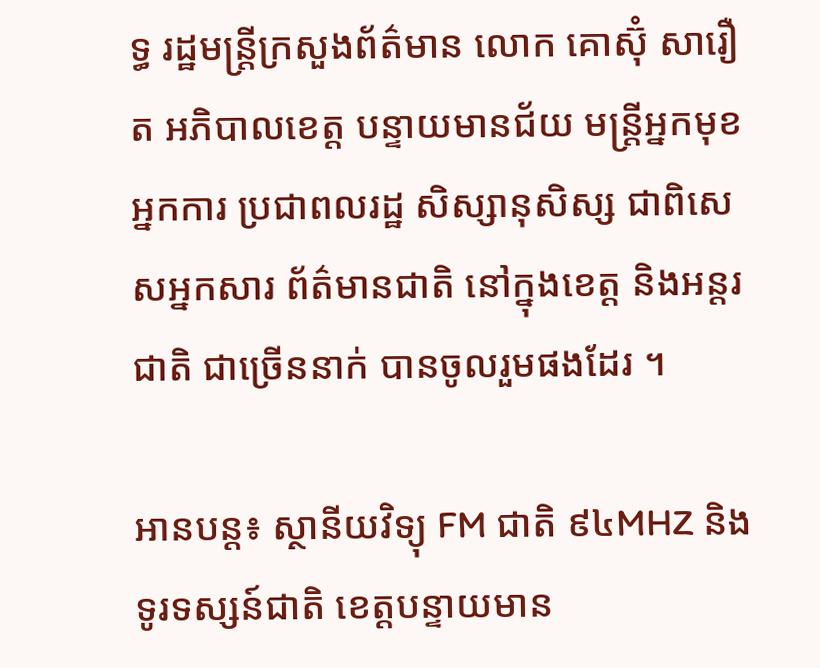ទ្ធ រដ្ឋមន្ត្រីក្រសួងព័ត៌មាន លោក គោស៊ុំ សារឿត អភិបាលខេត្ត បន្ទាយមានជ័យ មន្ត្រីអ្នកមុខអ្នកការ ប្រជាពលរដ្ឋ សិស្សានុសិស្ស ជាពិសេសអ្នកសារ ព័ត៌មានជាតិ នៅក្នុងខេត្ត និងអន្តរជាតិ ជាច្រើននាក់ បានចូលរួមផងដែរ ។

អានបន្ត៖ ស្ថានីយវិទ្យុ FM ជាតិ ៩៤MHZ និងទូរទស្សន៍ជាតិ ខេត្តបន្ទាយមាន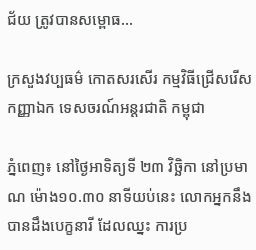ជ័យ ត្រូវបានសម្ពោធ...

ក្រសួងវប្បធម៌ កោតសរសើរ កម្មវិធីជ្រើសរើសកញ្ញាឯក ទេសចរណ៍អន្តរជាតិ កម្ពុជា

ភ្នំពេញ៖ នៅថ្ងៃអាទិត្យទី ២៣ វិច្ឆិកា នៅប្រមាណ ម៉ោង១០.៣០ នាទីយប់នេះ លោកអ្នកនឹង បានដឹងបេក្ខនារី ដែលឈ្នះ ការប្រ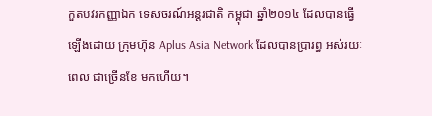កួតបវរកញ្ញាឯក ទេសចរណ៍អន្តរជាតិ កម្ពុជា ឆ្នាំ២០១៤ ដែលបានធ្វើឡើងដោយ ក្រុមហ៊ុន Aplus Asia Network ដែលបានប្រារព្ធ អស់រយៈពេល ជាច្រើនខែ មកហើយ។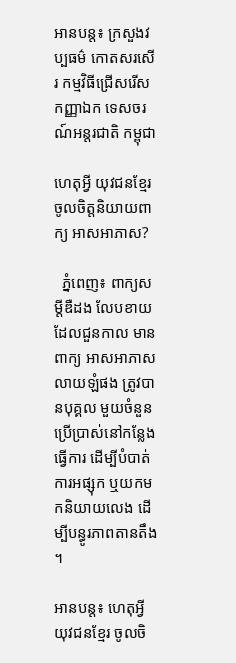អានបន្ត៖ ក្រសួងវប្បធម៌ កោតសរសើរ កម្មវិធីជ្រើសរើសកញ្ញាឯក ទេសចរណ៍អន្តរជាតិ កម្ពុជា

ហេតុអ្វី យុវជនខ្មែរ ចូលចិត្តនិយាយពាក្យ អាសអាភាស?

  ភ្នំពេញ៖ ពាក្យសម្តីឌឺដង លែបខាយ ដែលជួនកាល មានពាក្យ អាសអាភាស លាយឡំផង ត្រូវបានបុគ្គល មួយចំនួនប្រើប្រាស់នៅកន្លែងធ្វើការ ដើម្បីបំបាត់ការអផ្សុក ឬយកមកនិយាយលេង ដើម្បីបន្ធូរភាពតានតឹង ។

អានបន្ត៖ ហេតុអ្វី យុវជនខ្មែរ ចូលចិ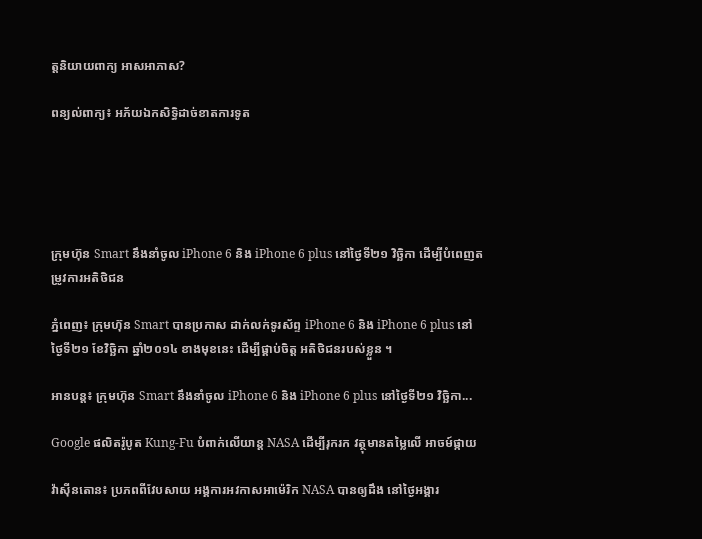ត្តនិយាយពាក្យ អាសអាភាស?

ពន្យល់ពាក្យ៖ អភ័យឯកសិទ្ធិដាច់ខាតការទូត





ក្រុមហ៊ុន Smart នឹងនាំចូល iPhone 6 និង iPhone 6 plus នៅថ្ងៃទី២១ វិច្ឆិកា ដើម្បីបំពេញតម្រូវការអតិថិជន

ភ្នំពេញ៖ ក្រុមហ៊ុន Smart បានប្រកាស ដាក់លក់ទូរស័ព្ទ iPhone 6 និង iPhone 6 plus នៅថ្ងៃទី២១ ខែវិច្ឆិកា ឆ្នាំ២០១៤ ខាងមុខនេះ ដើម្បីផ្គាប់ចិត្ត អតិថិជនរបស់ខ្លួន ។

អានបន្ត៖ ក្រុមហ៊ុន Smart នឹងនាំចូល iPhone 6 និង iPhone 6 plus នៅថ្ងៃទី២១ វិច្ឆិកា...

Google ផលិតរ៉ូបូត Kung-Fu បំពាក់លើយាន្ត NASA ដើម្បីរុករក វត្ថុមានតម្លៃលើ អាចម៍ផ្កាយ

វ៉ាស៊ីនតោន៖ ប្រភពពីវែបសាយ អង្គការអវកាសអាម៉េរិក NASA បានឲ្យដឹង នៅថ្ងៃអង្គារ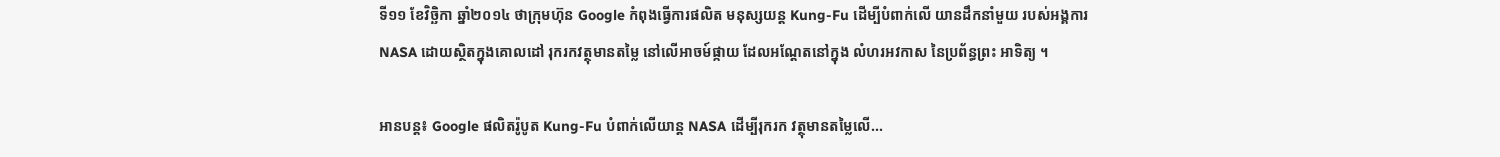ទី១១ ខែវិច្ឆិកា ឆ្នាំ២០១៤ ថាក្រុមហ៊ុន Google កំពុងធ្វើការផលិត មនុស្សយន្ត Kung-Fu ដើម្បីបំពាក់លើ យានដឹកនាំមួយ របស់អង្គការ NASA ដោយស្ថិតក្នុងគោលដៅ រុករកវត្ថុមានតម្លៃ នៅលើអាចម៍ផ្កាយ ដែលអណ្តែតនៅក្នុង លំហរអវកាស នៃប្រព័ន្ធព្រះ អាទិត្យ ។

អានបន្ត៖ Google ផលិតរ៉ូបូត Kung-Fu បំពាក់លើយាន្ត NASA ដើម្បីរុករក វត្ថុមានតម្លៃលើ...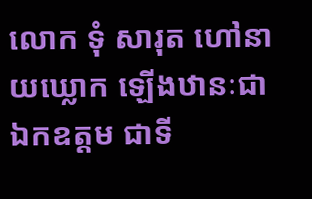លោក ទុំ សារុត ហៅនាយឃ្លោក ឡើងឋានៈជាឯកឧត្តម ជាទី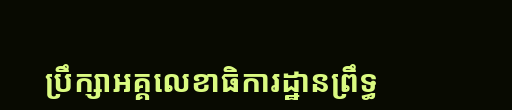ប្រឹក្សាអគ្គលេខាធិការដ្ឋានព្រឹទ្ធ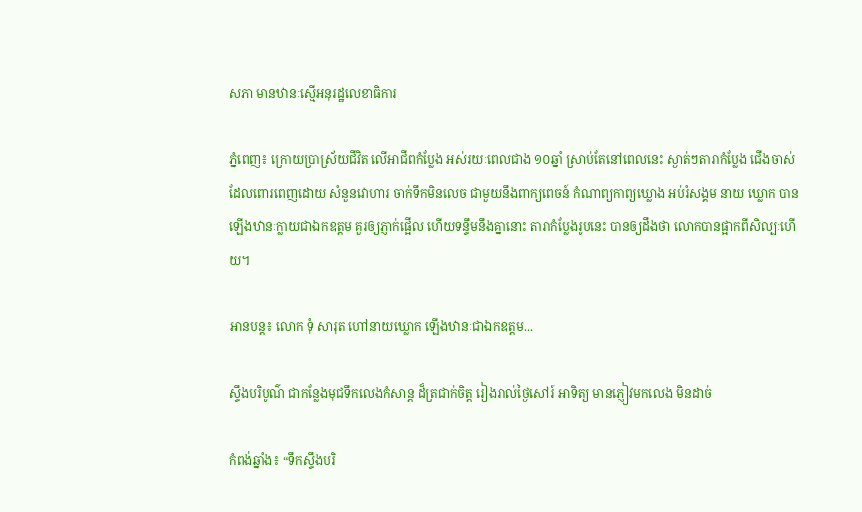សភា មានឋានៈស្មើអនុរដ្ឋលេខាធិការ

ភ្នំពេញ៖ ក្រោយប្រាស្រ័យជីវិត លើអាជីពកំប្លែង អស់រយៈពេលជាង ១០ឆ្នាំ ស្រាប់តែនៅពេលនេះ ស្ងាត់ៗតារាកំប្លែង ជើងចាស់ដែលពោរពេញដោយ សំនួនវោហារ ចាក់ទឹកមិនលេច ជាមួយនឹងពាក្យពេចន៍ កំណាព្យកាព្យឃ្លោង អប់រំសង្គម នាយ ឃ្លោក បានឡើងឋានៈក្លាយជាឯកឧត្តម គួរឲ្យភ្ញាក់ផ្អើល ហើយទន្ទឹមនឹងគ្នានោះ តារាកំប្លែងរូបនេះ បានឲ្យដឹងថា លោកបានផ្អាកពីសិល្បៈហើយ។

អានបន្ត៖ លោក ទុំ សារុត ហៅនាយឃ្លោក ឡើងឋានៈជាឯកឧត្តម...

ស្ទឹងបរិបូណ៌ ជាកន្លែងមុជទឹកលេងកំសាន្ត ដ៏ត្រជាក់ចិត្ត រៀងរាល់ថ្ងៃសៅរ៍ អាទិត្យ មានភ្ញៀវមកលេង មិនដាច់

កំពង់ឆ្នាំង៖ “ទឹកស្ទឹងបរិ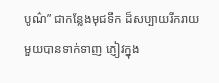បូណ៌” ជាកន្លែងមុជទឹក ដ៏សប្បាយរីករាយ មួយបានទាក់ទាញ ភ្ញៀវក្នុង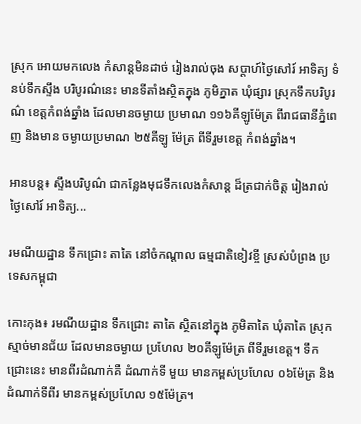ស្រុក អោយមកលេង កំសាន្តមិនដាច់ រៀងរាល់ចុង សប្តាហ៍ថ្ងៃសៅរ៍ អាទិត្យ ទំនប់ទឹកស្ទឹង បរិបូរណ៌នេះ មានទីតាំងស្ថិតក្នុង ភូមិភ្នាត ឃុំផ្សារ ស្រុកទឹកបរិបូរណ៌ ខេត្តកំពង់ឆ្នាំង ដែលមានចម្ងាយ ប្រមាណ ១១៦គីឡូម៉ែត្រ ពីរាជធានីភ្នំពេញ និងមាន ចម្ងាយប្រមាណ ២៥គីឡូ ម៉ែត្រ ពីទីរួមខេត្ត កំពង់ឆ្នាំង។

អានបន្ត៖ ស្ទឹងបរិបូណ៌ ជាកន្លែងមុជទឹកលេងកំសាន្ត ដ៏ត្រជាក់ចិត្ត រៀងរាល់ថ្ងៃសៅរ៍ អាទិត្យ...

រមណីយដ្ឋាន ទឹកជ្រោះ តាតៃ នៅចំកណ្ដាល ធម្មជាតិខៀវខ្ចី ស្រស់បំព្រង ប្រទេសកម្ពុជា

កោះកុង៖ រមណីយដ្ឋាន ទឹកជ្រោះ តាតៃ ស្ថិតនៅក្នុង ភូមិតាតៃ ឃុំតាតៃ ស្រុក ស្មាច់មានជ័យ ដែលមានចម្ងាយ ប្រហែល ២០គីឡូម៉ែត្រ ពីទីរួមខេត្ដ។ ទឹកជ្រោះនេះ មានពីរដំណាក់គឺ ដំណាក់ទី មួយ មានកម្ពស់ប្រហែល ០៦ម៉ែត្រ និងដំណាក់ទីពីរ មានកម្ពស់ប្រហែល ១៥ម៉ែត្រ។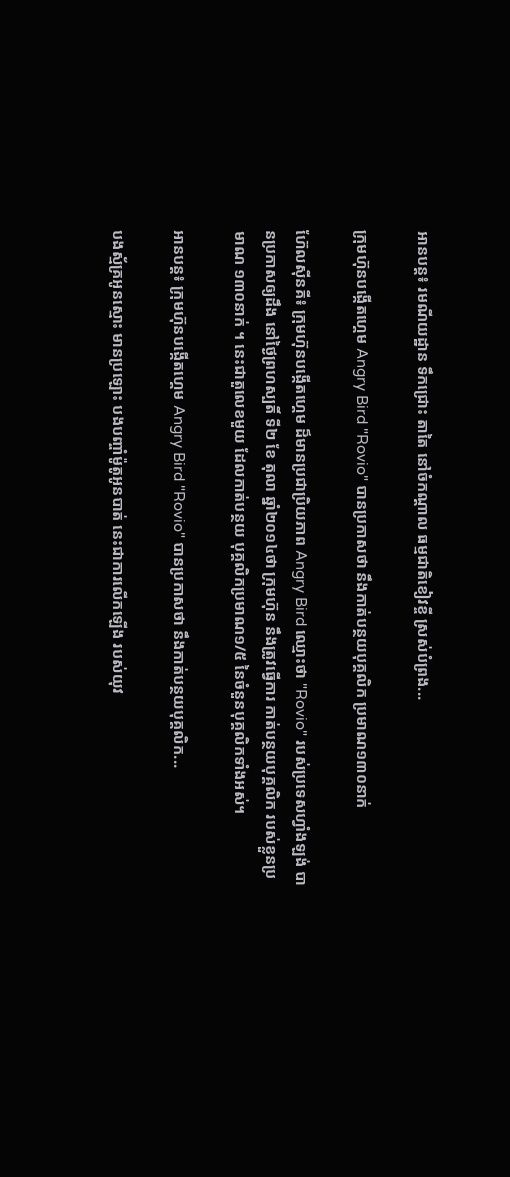អានបន្ត៖ រមណីយដ្ឋាន ទឹកជ្រោះ តាតៃ នៅចំកណ្ដាល ធម្មជាតិខៀវខ្ចី ស្រស់បំព្រង...

ក្រុមហ៊ុនបង្កើតហ្គេម Angry Bird "Rovio" បានប្រកាសថា នឹងកាត់បន្ថយបុគ្គលិក ប្រមាណ១៣០នាក់

ហ៊ែលស៊ីនគី៖ ក្រុមហ៊ុនបង្កើតហ្គេម ដ៏មានប្រជាប្រិយភាព Angry Bird ឈ្មោះថា "Rovio" របស់ប្រទេសហ្វាំងឡង់ បានប្រកាសឲ្យដឹង នៅថ្ងៃព្រហស្បតិ៍ ទី២ ខែ តុលា ឆ្នាំ២០១៤ថា ក្រុមហ៊ុន នឹងត្រូវធ្វើការ កាត់បន្ថយបុគ្គលិក របស់ខ្លួនប្រមាណ ១៣០នាក់ ។ នេះជាតួលេខមួយ ដែលកាត់បន្ថយ បុគ្គលិកប្រមាណ១/៥ នៃចំនួនបុគ្គលិកទាំងអស់។

អានបន្ត៖ ក្រុមហ៊ុនបង្កើតហ្គេម Angry Bird "Rovio" បានប្រកាសថា នឹងកាត់បន្ថយបុគ្គលិក...

បងស្ម័គ្រអូនស្មោះ មានប្រឡោះ បងបញ្ចាំម៉ូតូអូនបាត់ នេះជាការលើកឡើង របស់យុវ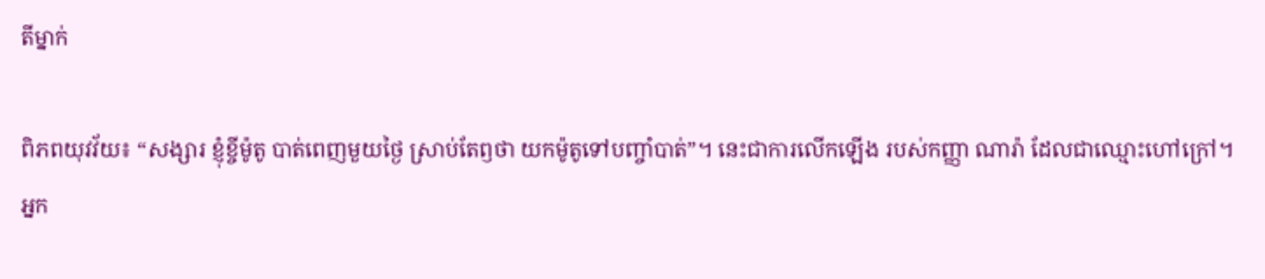តីម្នាក់

ពិភពយុវវ័យ៖ “សង្សារ ខ្ញុំខ្ចីម៉ូតូ បាត់ពេញមួយថ្ងៃ ស្រាប់តែឭថា យកម៉ូតូទៅបញ្ចាំបាត់”។ នេះជាការលើកឡើង របស់កញ្ញា ណារ៉ា ដែលជាឈ្មោះហៅក្រៅ។ អ្នក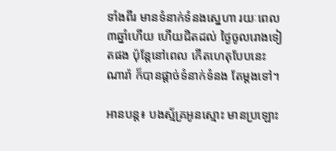ទាំងពីរ មានទំនាក់ទំនងស្នេហា រយៈពេល ៣ឆ្នាំហើយ ហើយជិតដល់ ថ្ងៃចូលរោងទៀតផង ប៉ុន្តែនៅពេល កើតហេតុបែបនេះ ណារ៉ា ក៏បានផ្ដាច់ទំនាក់ទំនង តែម្ដងទៅ។

អានបន្ត៖ បងស្ម័គ្រអូនស្មោះ មានប្រឡោះ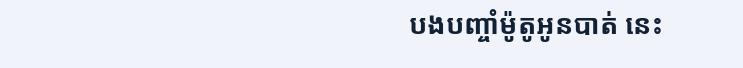បងបញ្ចាំម៉ូតូអូនបាត់ នេះ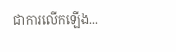ជាការលើកឡើង...